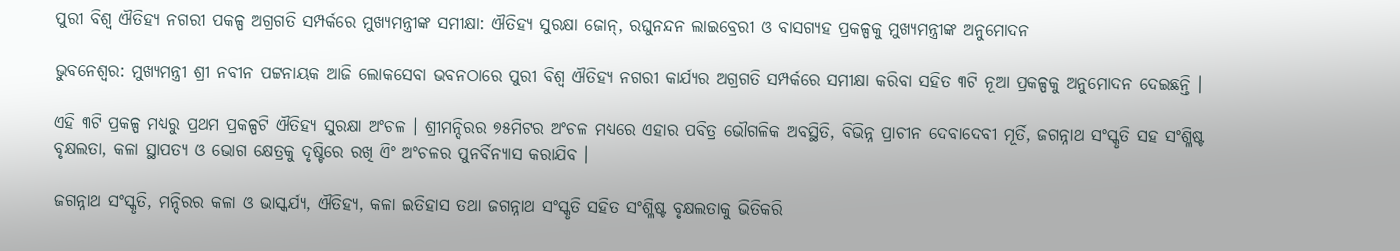ପୁରୀ ବିଶ୍ୱ ଐତିହ୍ୟ ନଗରୀ ପକଳ୍ପ ଅଗ୍ରଗତି ସମ୍ପର୍କରେ ମୁଖ୍ୟମନ୍ତ୍ରୀଙ୍କ ସମୀକ୍ଷା: ଐତିହ୍ୟ ସୁରକ୍ଷା ଜୋନ୍, ରଘୁନନ୍ଦନ ଲାଇବ୍ରେରୀ ଓ ବାସଗ୍ୟହ ପ୍ରକଳ୍ପକୁ ମୁଖ୍ୟମନ୍ତ୍ରୀଙ୍କ ଅନୁମୋଦନ

ଭୁବନେଶ୍ୱର: ମୁଖ୍ୟମନ୍ତ୍ରୀ ଶ୍ରୀ ନବୀନ ପଟ୍ଟନାୟକ ଆଜି ଲୋକସେବା ଭବନଠାରେ ପୁରୀ ବିଶ୍ୱ ଐତିହ୍ୟ ନଗରୀ କାର୍ଯ୍ୟର ଅଗ୍ରଗତି ସମ୍ପର୍କରେ ସମୀକ୍ଷା କରିବା ସହିତ ୩ଟି ନୂଆ ପ୍ରକଳ୍ପକୁ ଅନୁମୋଦନ ଦେଇଛନ୍ତି ।

ଏହି ୩ଟି ପ୍ରକଳ୍ପ ମଧ୍ୟରୁ ପ୍ରଥମ ପ୍ରକଳ୍ପଟି ଐତିହ୍ୟ ସୁରକ୍ଷା ଅଂଚଳ । ଶ୍ରୀମନ୍ଦିରର ୭୫ମିଟର ଅଂଚଳ ମଧ୍ୟରେ ଏହାର ପବିତ୍ର ଭୌଗଳିକ ଅବସ୍ଥିତି, ବିଭିନ୍ନ ପ୍ରାଚୀନ ଦେବାଦେବୀ ମୂର୍ତି, ଜଗନ୍ନାଥ ସଂସ୍କୃତି ସହ ସଂଶ୍ଳିଷ୍ଟ ବୃକ୍ଷଲତା, କଳା ସ୍ଥାପତ୍ୟ ଓ ଭୋଗ କ୍ଷେତ୍ରକୁ ଦୃଷ୍ଟିରେ ରଖି ଏିଂ ଅଂଚଳର ପୁନର୍ବିନ୍ୟାସ କରାଯିବ ।

ଜଗନ୍ନାଥ ସଂସ୍କୃତି, ମନ୍ଦିରର କଳା ଓ ଭାସ୍କର୍ଯ୍ୟ, ଐତିହ୍ୟ, କଳା ଇତିହାସ ତଥା ଜଗନ୍ନାଥ ସଂସ୍କୃତି ସହିତ ସଂଶ୍ଳିଷ୍ଟ ବୃକ୍ଷଲତାକୁ ଭିତିକରି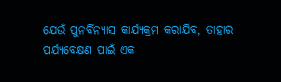ଯେଉଁ ପୁନର୍ବିନ୍ୟାସ କାର୍ଯ୍ୟକ୍ରମ କରାଯିବ, ତାହାର ପର୍ଯ୍ୟବେକ୍ଷଣ ପାଇଁ ଏକ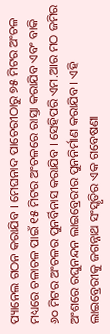ପ୍ୟାନେଲ ଗଠନ କରାଯିବ । ମେଘନାଦ ପାଚେରୀଠାରୁ ୭୫ ମିଟର ଅଂଚଳ ମଧ୍ୟରେ ଚଳାଚଳ ପାଇଁ ୧୫ ମିଟର ଅଂଚଳରେ ରାସ୍ତା କରାଯିବ ଏବଂ ବାକି ୬୦ ମିଟର ଅଂଚଳର ପୁନର୍ବିନାସ କରାଯିବ । ସେହିପରି ଏମ.ଆର ମଠ ଜମିର ଅଂଶରେ ରଘୁନନ୍ଦନ ଲାଇବ୍ରେରୀର ପୁନନିର୍ମାଣ କରାଯିବ । ଏହି ଲାଇବ୍ରେରୀକୁ ଜଗନ୍ନାଥ ସଂସ୍କୃତିର ଏକ ଗବେଷଣା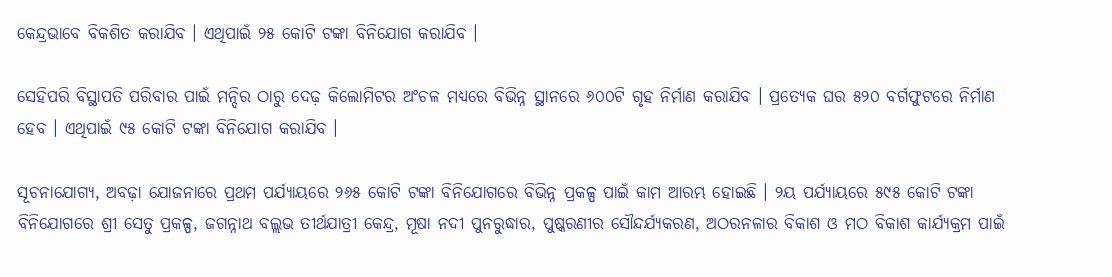କେନ୍ଦ୍ରଭାବେ ବିକଶିତ କରାଯିବ । ଏଥିପାଇଁ ୨୫ କୋଟି ଟଙ୍କା ବିନିଯୋଗ କରାଯିବ ।

ସେହିପରି ବିସ୍ଥାପତି ପରିବାର ପାଇଁ ମନ୍ଦିର ଠାରୁ ଦେଢ଼ କିଲୋମିଟର ଅଂଚଳ ମଧ୍ୟରେ ବିଭିନ୍ନ ସ୍ଥାନରେ ୬୦୦ଟି ଗୃହ ନିର୍ମାଣ କରାଯିବ । ପ୍ରତ୍ୟେକ ଘର ୫୨୦ ବର୍ଗଫୁଟରେ ନିର୍ମାଣ ହେବ । ଏଥିପାଇଁ ୯୫ କୋଟି ଟଙ୍କା ବିନିଯୋଗ କରାଯିବ ।

ସୂଚନାଯୋଗ୍ୟ, ଅବଢ଼ା ଯୋଜନାରେ ପ୍ରଥମ ପର୍ଯ୍ୟାୟରେ ୨୬୫ କୋଟି ଟଙ୍କା ବିନିଯୋଗରେ ବିଭିନ୍ନ ପ୍ରକଳ୍ପ ପାଇଁ କାମ ଆରମ୍ଭ ହୋଇଛି । ୨ୟ ପର୍ଯ୍ୟାୟରେ ୫୯୫ କୋଟି ଟଙ୍କା ବିନିଯୋଗରେ ଶ୍ରୀ ସେତୁ ପ୍ରକଳ୍ପ, ଜଗନ୍ନାଥ ବଲ୍ଲଭ ତୀର୍ଥଯାତ୍ରୀ କେନ୍ଦ୍ର, ମୂଷା ନଦୀ ପୁନରୁଦ୍ଧାର, ପୁଷ୍କରଣୀର ସୌନ୍ଦର୍ଯ୍ୟକରଣ, ଅଠରନଳାର ବିକାଶ ଓ ମଠ ବିକାଶ କାର୍ଯ୍ୟକ୍ରମ ପାଇଁ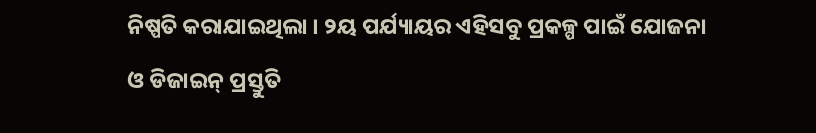ନିଷ୍ପତି କରାଯାଇଥିଲା । ୨ୟ ପର୍ଯ୍ୟାୟର ଏହିସବୁ ପ୍ରକଳ୍ପ ପାଇଁ ଯୋଜନା ଓ ଡିଜାଇନ୍ ପ୍ରସ୍ତୁତି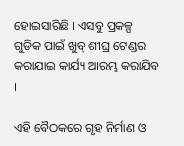ହୋଇସାରିଛି । ଏସବୁ ପ୍ରକଳ୍ପ ଗୁଡିକ ପାଇଁ ଖୁବ୍ ଶୀଘ୍ର ଟେଣ୍ଡର କରାଯାଇ କାର୍ଯ୍ୟ ଆରମ୍ଭ କରାଯିବ ।

ଏହି ବୈଠକରେ ଗୃହ ନିର୍ମାଣ ଓ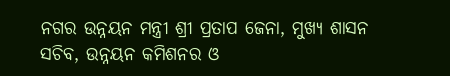ନଗର ଉନ୍ନୟନ ମନ୍ତ୍ରୀ ଶ୍ରୀ ପ୍ରତାପ ଜେନା, ମୁଖ୍ୟ ଶାସନ ସଚିବ, ଉନ୍ନୟନ କମିଶନର ଓ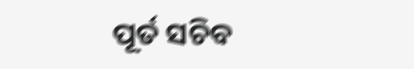ପୂର୍ତ ସଚିବ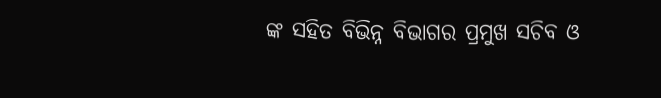ଙ୍କ ସହିତ ବିଭିନ୍ନ ବିଭାଗର ପ୍ରମୁଖ ସଚିବ ଓ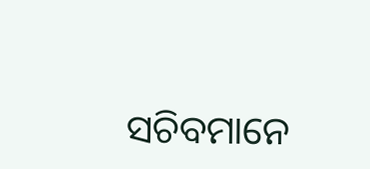ସଚିବମାନେ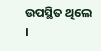ଉପସ୍ଥିତ ଥିଲେ ।